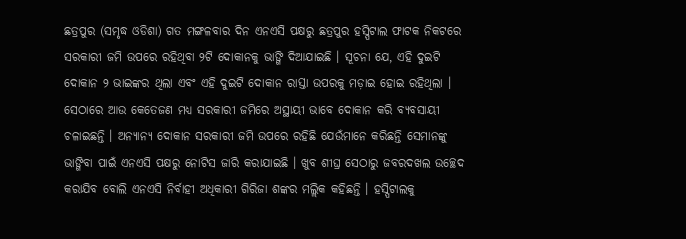ଛତ୍ରପୁର (ସମୃଦ୍ଧ ଓଡିଶା) ଗତ ମଙ୍ଗଳବାର ଦିନ ଏନଏସି ପକ୍ଷରୁ ଛତ୍ରପୁର ହସ୍ପିଟାଲ ଫାଟକ ନିକଟରେ ସରକାରୀ ଜମି ଉପରେ ରହିଥିବା ୨ଟି ଦୋକାନକୁ ଭାଙ୍ଗି ଦିଆଯାଇଛି । ସୂଚନା ଯେ, ଏହି ଦୁଇଟି ଦୋକାନ ୨ ଭାଇଙ୍କର ଥିଲା ଏବଂ ଏହି ଦୁଇଟି ଦୋକାନ ରାସ୍ତା ଉପରକୁ ମଡ଼ାଇ ହୋଇ ରହିଥିଲା । ସେଠାରେ ଆଉ କେତେଜଣ ମଧ୍ୟ ସରକାରୀ ଜମିରେ ଅସ୍ଥାୟୀ ଭାବେ ଦୋକାନ କରି ବ୍ୟବସାୟୀ ଚଳାଇଛନ୍ତି । ଅନ୍ୟାନ୍ୟ ଦୋକାନ ସରକାରୀ ଜମି ଉପରେ ରହିଛି ଯେଉଁମାନେ କରିଛନ୍ତି ସେମାନଙ୍କୁ ଭାଙ୍ଗିବା ପାଇଁ ଏନଏସି ପକ୍ଷରୁ ନୋଟିସ ଜାରି କରାଯାଇଛି । ଖୁବ ଶୀଘ୍ର ସେଠାରୁ ଜବରଦଖଲ ଉଚ୍ଛେଦ କରାଯିବ ବୋଲି ଏନଏସି ନିର୍ବାହୀ ଅଧିକାରୀ ଗିରିଜା ଶଙ୍କର ମଲ୍ଲିକ କହିଛନ୍ତି । ହସ୍ପିଟାଲକୁ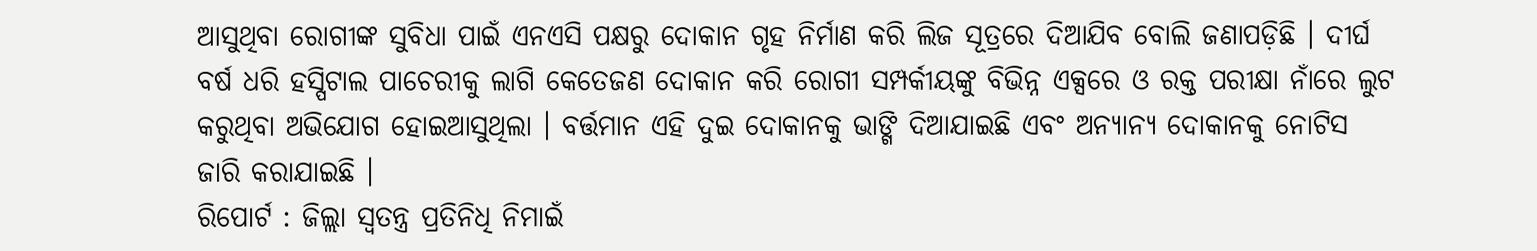ଆସୁଥିବା ରୋଗୀଙ୍କ ସୁବିଧା ପାଇଁ ଏନଏସି ପକ୍ଷରୁ ଦୋକାନ ଗୃହ ନିର୍ମାଣ କରି ଲିଜ ସୂତ୍ରରେ ଦିଆଯିବ ବୋଲି ଜଣାପଡ଼ିଛି । ଦୀର୍ଘ ବର୍ଷ ଧରି ହସ୍ପିଟାଲ ପାଚେରୀକୁ ଲାଗି କେତେଜଣ ଦୋକାନ କରି ରୋଗୀ ସମ୍ପର୍କୀୟଙ୍କୁ ବିଭିନ୍ନ ଏକ୍ସରେ ଓ ରକ୍ତ ପରୀକ୍ଷା ନାଁରେ ଲୁଟ କରୁଥିବା ଅଭିଯୋଗ ହୋଇଆସୁଥିଲା । ବର୍ତ୍ତମାନ ଏହି ଦୁଇ ଦୋକାନକୁ ଭାଙ୍ଗି ଦିଆଯାଇଛି ଏବଂ ଅନ୍ୟାନ୍ୟ ଦୋକାନକୁ ନୋଟିସ ଜାରି କରାଯାଇଛି ।
ରିପୋର୍ଟ : ଜିଲ୍ଲା ସ୍ୱତନ୍ତ୍ର ପ୍ରତିନିଧି ନିମାଇଁ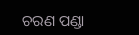ଚରଣ ପଣ୍ଡା